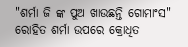"ଶର୍ମା ଜି ଙ୍କ ପୁଅ ଖାଉଛନ୍ତି ଗୋମାଂସ" ରୋହିତ ଶର୍ମା ଉପରେ କ୍ରୋଧିତ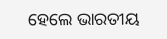ହେଲେ ଭାରତୀୟ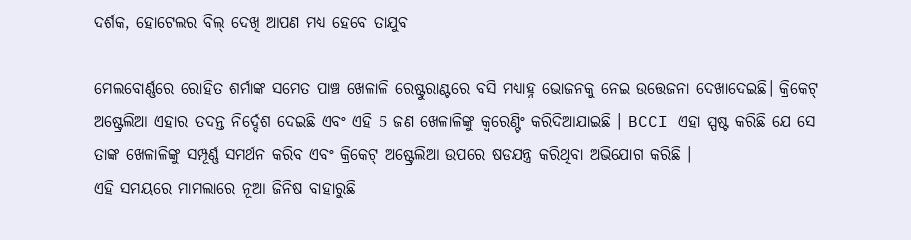ଦର୍ଶକ, ହୋଟେଲର ବିଲ୍ ଦେଖି ଆପଣ ମଧ୍ୟ ହେବେ ତାଯୁବ

ମେଲବୋର୍ଣ୍ଣରେ ରୋହିତ ଶର୍ମାଙ୍କ ସମେତ ପାଞ୍ଚ ଖେଳାଳି ରେଷ୍ଟୁରାଣ୍ଟରେ ବସି ମଧ୍ୟାହ୍ନ ଭୋଜନକୁ ନେଇ ଉତ୍ତେଜନା ଦେଖାଦେଇଛି। କ୍ରିକେଟ୍ ଅଷ୍ଟ୍ରେଲିଆ ଏହାର ତଦନ୍ତ ନିର୍ଦ୍ଦେଶ ଦେଇଛି ଏବଂ ଏହି 5 ଜଣ ଖେଳାଳିଙ୍କୁ କ୍ଵରେଣ୍ଟିଂ କରିଦିଆଯାଇଛି । BCCI ଏହା ସ୍ପଷ୍ଟ କରିଛି ଯେ ସେ ତାଙ୍କ ଖେଳାଳିଙ୍କୁ ସମ୍ପୂର୍ଣ୍ଣ ସମର୍ଥନ କରିବ ଏବଂ କ୍ରିକେଟ୍ ଅଷ୍ଟ୍ରେଲିଆ ଉପରେ ଷଡଯନ୍ତ୍ର କରିଥିବା ଅଭିଯୋଗ କରିଛି ।
ଏହି ସମୟରେ ମାମଲାରେ ନୂଆ ଜିନିଷ ବାହାରୁଛି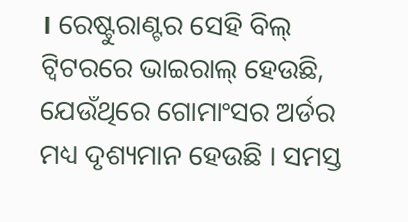। ରେଷ୍ଟୁରାଣ୍ଟର ସେହି ବିଲ୍ ଟ୍ୱିଟରରେ ଭାଇରାଲ୍ ହେଉଛି, ଯେଉଁଥିରେ ଗୋମାଂସର ଅର୍ଡର ମଧ୍ୟ ଦୃଶ୍ୟମାନ ହେଉଛି । ସମସ୍ତ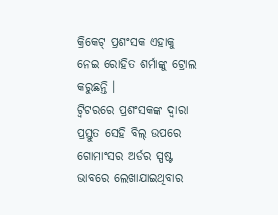କ୍ରିକେଟ୍ ପ୍ରଶଂସକ ଏହାକୁ ନେଇ ରୋହିତ ଶର୍ମାଙ୍କୁ ଟ୍ରୋଲ କରୁଛନ୍ତି ।
ଟ୍ୱିଟରରେ ପ୍ରଶଂସକଙ୍କ ଦ୍ୱାରା ପ୍ରସ୍ତୁତ ସେହି ବିଲ୍ ଉପରେ ଗୋମାଂସର ଅର୍ଡର ସ୍ପଷ୍ଟ ଭାବରେ ଲେଖାଯାଇଥିବାର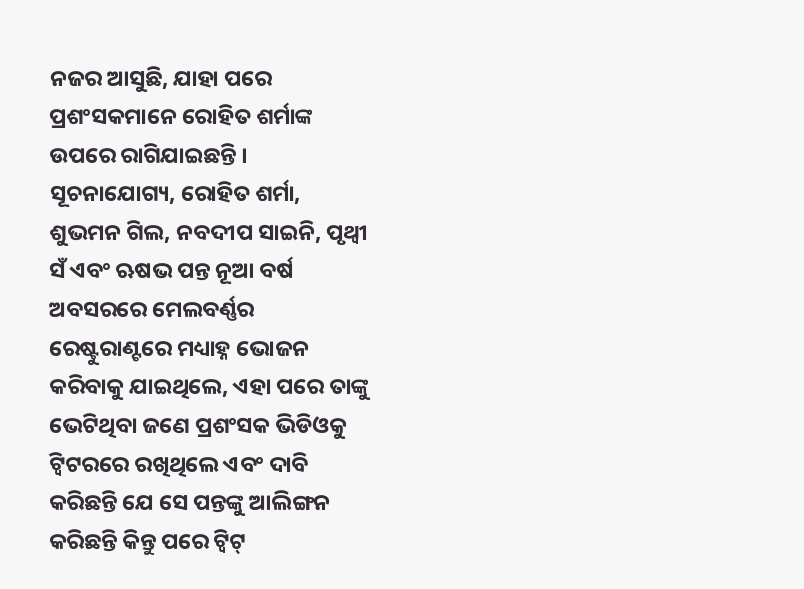ନଜର ଆସୁଛି, ଯାହା ପରେ ପ୍ରଶଂସକମାନେ ରୋହିତ ଶର୍ମାଙ୍କ ଉପରେ ରାଗିଯାଇଛନ୍ତି ।
ସୂଚନାଯୋଗ୍ୟ, ରୋହିତ ଶର୍ମା, ଶୁଭମନ ଗିଲ, ନବଦୀପ ସାଇନି, ପୃଥ୍ଵୀ ସଁ ଏବଂ ଋଷଭ ପନ୍ତ ନୂଆ ବର୍ଷ ଅବସରରେ ମେଲବର୍ଣ୍ଣର ରେଷ୍ଟୁରାଣ୍ଟରେ ମଧ୍ୟାହ୍ନ ଭୋଜନ କରିବାକୁ ଯାଇଥିଲେ, ଏହା ପରେ ତାଙ୍କୁ ଭେଟିଥିବା ଜଣେ ପ୍ରଶଂସକ ଭିଡିଓକୁ ଟ୍ୱିଟରରେ ରଖିଥିଲେ ଏବଂ ଦାବି କରିଛନ୍ତି ଯେ ସେ ପନ୍ତଙ୍କୁ ଆଲିଙ୍ଗନ କରିଛନ୍ତି କିନ୍ତୁ ପରେ ଟ୍ୱିଟ୍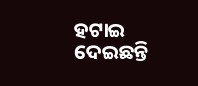ହଟାଇ ଦେଇଛନ୍ତି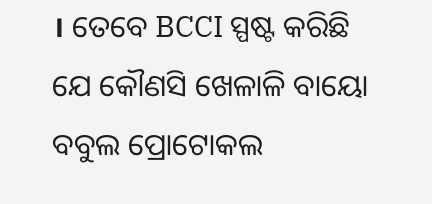। ତେବେ BCCI ସ୍ପଷ୍ଟ କରିଛି ଯେ କୌଣସି ଖେଳାଳି ବାୟୋ ବବୁଲ ପ୍ରୋଟୋକଲ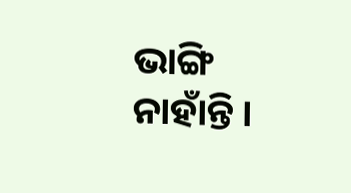ଭାଙ୍ଗି ନାହାଁନ୍ତି ।